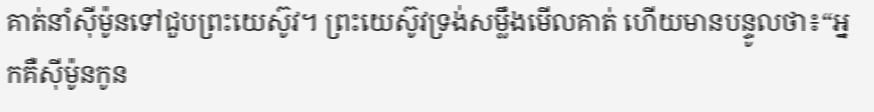គាត់នាំស៊ីម៉ូនទៅជួបព្រះយេស៊ូវ។ ព្រះយេស៊ូវទ្រង់សម្លឹងមើលគាត់ ហើយមានបន្ទូលថា៖“អ្នកគឺស៊ីម៉ូនកូន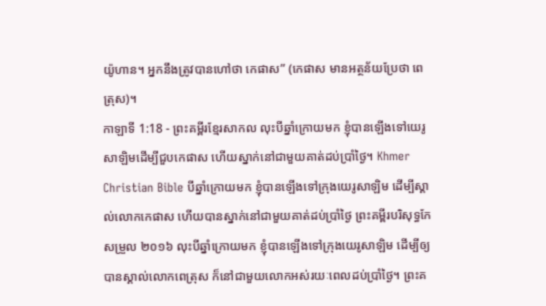យ៉ូហាន។ អ្នកនឹងត្រូវបានហៅថា កេផាស” (កេផាស មានអត្ថន័យប្រែថា ពេត្រុស)។
កាឡាទី 1:18 - ព្រះគម្ពីរខ្មែរសាកល លុះបីឆ្នាំក្រោយមក ខ្ញុំបានឡើងទៅយេរូសាឡិមដើម្បីជួបកេផាស ហើយស្នាក់នៅជាមួយគាត់ដប់ប្រាំថ្ងៃ។ Khmer Christian Bible បីឆ្នាំក្រោយមក ខ្ញុំបានឡើងទៅក្រុងយេរូសាឡិម ដើម្បីស្គាល់លោកកេផាស ហើយបានស្នាក់នៅជាមួយគាត់ដប់ប្រាំថ្ងៃ ព្រះគម្ពីរបរិសុទ្ធកែសម្រួល ២០១៦ លុះបីឆ្នាំក្រោយមក ខ្ញុំបានឡើងទៅក្រុងយេរូសាឡិម ដើម្បីឲ្យបានស្គាល់លោកពេត្រុស ក៏នៅជាមួយលោកអស់រយៈពេលដប់ប្រាំថ្ងៃ។ ព្រះគ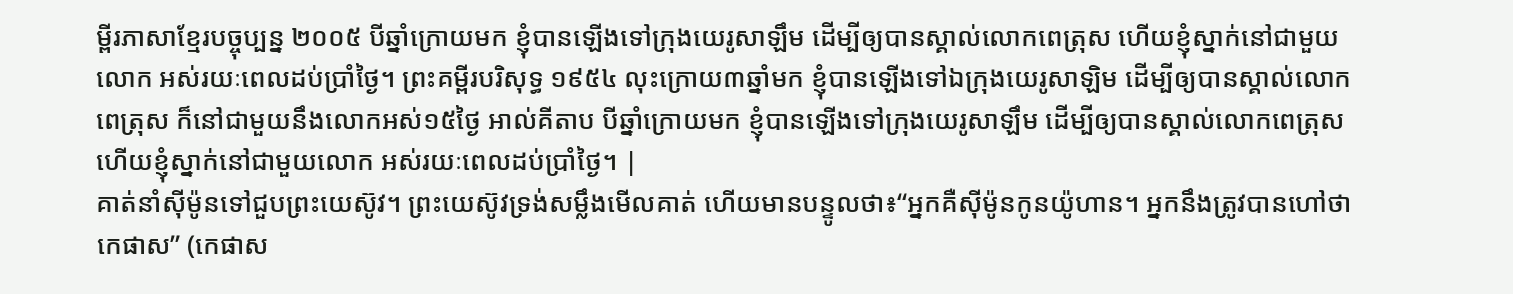ម្ពីរភាសាខ្មែរបច្ចុប្បន្ន ២០០៥ បីឆ្នាំក្រោយមក ខ្ញុំបានឡើងទៅក្រុងយេរូសាឡឹម ដើម្បីឲ្យបានស្គាល់លោកពេត្រុស ហើយខ្ញុំស្នាក់នៅជាមួយលោក អស់រយៈពេលដប់ប្រាំថ្ងៃ។ ព្រះគម្ពីរបរិសុទ្ធ ១៩៥៤ លុះក្រោយ៣ឆ្នាំមក ខ្ញុំបានឡើងទៅឯក្រុងយេរូសាឡិម ដើម្បីឲ្យបានស្គាល់លោកពេត្រុស ក៏នៅជាមួយនឹងលោកអស់១៥ថ្ងៃ អាល់គីតាប បីឆ្នាំក្រោយមក ខ្ញុំបានឡើងទៅក្រុងយេរូសាឡឹម ដើម្បីឲ្យបានស្គាល់លោកពេត្រុស ហើយខ្ញុំស្នាក់នៅជាមួយលោក អស់រយៈពេលដប់ប្រាំថ្ងៃ។ |
គាត់នាំស៊ីម៉ូនទៅជួបព្រះយេស៊ូវ។ ព្រះយេស៊ូវទ្រង់សម្លឹងមើលគាត់ ហើយមានបន្ទូលថា៖“អ្នកគឺស៊ីម៉ូនកូនយ៉ូហាន។ អ្នកនឹងត្រូវបានហៅថា កេផាស” (កេផាស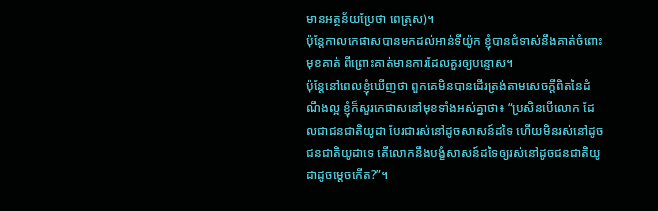មានអត្ថន័យប្រែថា ពេត្រុស)។
ប៉ុន្តែកាលកេផាសបានមកដល់អាន់ទីយ៉ូក ខ្ញុំបានជំទាស់នឹងគាត់ចំពោះមុខគាត់ ពីព្រោះគាត់មានការដែលគួរឲ្យបន្ទោស។
ប៉ុន្តែនៅពេលខ្ញុំឃើញថា ពួកគេមិនបានដើរត្រង់តាមសេចក្ដីពិតនៃដំណឹងល្អ ខ្ញុំក៏សួរកេផាសនៅមុខទាំងអស់គ្នាថា៖ “ប្រសិនបើលោក ដែលជាជនជាតិយូដា បែរជារស់នៅដូចសាសន៍ដទៃ ហើយមិនរស់នៅដូចជនជាតិយូដាទេ តើលោកនឹងបង្ខំសាសន៍ដទៃឲ្យរស់នៅដូចជនជាតិយូដាដូចម្ដេចកើត?”។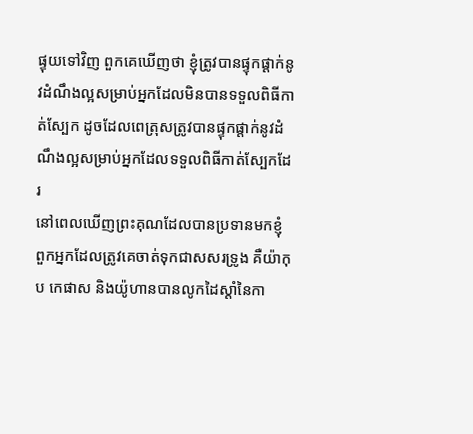ផ្ទុយទៅវិញ ពួកគេឃើញថា ខ្ញុំត្រូវបានផ្ទុកផ្ដាក់នូវដំណឹងល្អសម្រាប់អ្នកដែលមិនបានទទួលពិធីកាត់ស្បែក ដូចដែលពេត្រុសត្រូវបានផ្ទុកផ្ដាក់នូវដំណឹងល្អសម្រាប់អ្នកដែលទទួលពិធីកាត់ស្បែកដែរ
នៅពេលឃើញព្រះគុណដែលបានប្រទានមកខ្ញុំ ពួកអ្នកដែលត្រូវគេចាត់ទុកជាសសរទ្រូង គឺយ៉ាកុប កេផាស និងយ៉ូហានបានលូកដៃស្ដាំនៃកា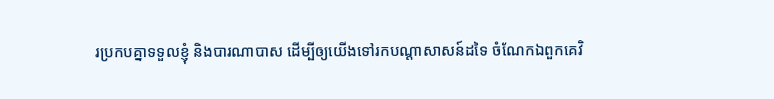រប្រកបគ្នាទទួលខ្ញុំ និងបារណាបាស ដើម្បីឲ្យយើងទៅរកបណ្ដាសាសន៍ដទៃ ចំណែកឯពួកគេវិ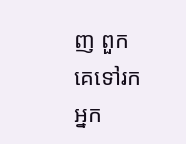ញ ពួកគេទៅរកអ្នក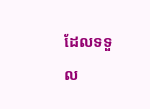ដែលទទួល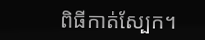ពិធីកាត់ស្បែក។